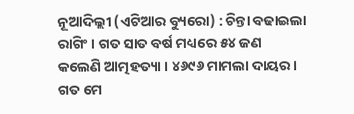ନୂଆଦିଲ୍ଲୀ (ଏଟିଆର ବ୍ୟୁରୋ) : ଚିନ୍ତା ବଢାଇଲା ରାଗିଂ । ଗତ ସାତ ବର୍ଷ ମଧ୍ୟରେ ୫୪ ଜଣ କଲେଣି ଆତ୍ମହତ୍ୟା । ୪୬୯୬ ମାମଲା ଦାୟର । ଗତ ମେ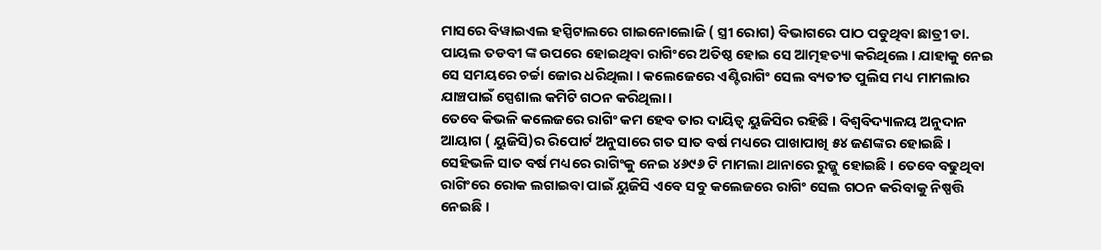ମାସରେ ବିୱାଇଏଲ ହସ୍ପିଟାଲରେ ଗାଇନୋଲୋଜି ( ସ୍ତ୍ରୀ ରୋଗ) ବିଭାଗରେ ପାଠ ପଡୁଥିବା ଛାତ୍ରୀ ଡା. ପାୟଲ ତଡବୀ ଙ୍କ ଉପରେ ହୋଇଥିବା ରାଗିଂରେ ଅତିଷ୍ଠ ହୋଇ ସେ ଆତ୍ମହତ୍ୟା କରିଥିଲେ । ଯାହାକୁ ନେଇ ସେ ସମୟରେ ଚର୍ଚ୍ଚା ଜୋର ଧରିଥିଲା । କଲେଜେରେ ଏଣ୍ଟିରାଗିଂ ସେଲ ବ୍ୟତୀତ ପୁଲିସ ମଧ୍ୟ ମାମଲାର ଯାଞ୍ଚପାଇଁ ସ୍ପେଶାଲ କମିଟି ଗଠନ କରିଥିଲା ।
ତେବେ କିଭଳି କଲେଜରେ ରାଗିଂ କମ ହେବ ତାର ଦାୟିତ୍ୱ ୟୁଜିସିର ରହିଛି । ବିଶ୍ୱବିଦ୍ୟାଳୟ ଅନୁଦାନ ଆୟାଗ ( ୟୁଜିସି)ର ରିପୋର୍ଟ ଅନୁସାରେ ଗତ ସାତ ବର୍ଷ ମଧ୍ୟରେ ପାଖାପାଖି ୫୪ ଜଣଙ୍କର ହୋଇଛି । ସେହିଭଳି ସାତ ବର୍ଷ ମଧ୍ୟରେ ରାଗିଂକୁ ନେଇ ୪୬୯୬ ଟି ମାମଲା ଥାନାରେ ରୁଜ୍ଜୁ ହୋଇଛି । ତେବେ ବଢୁଥିବା ରାଗିଂରେ ରୋକ ଲଗାଇବା ପାଇଁ ୟୁଜିସି ଏବେ ସବୁ କଲେଜରେ ରାଗିଂ ସେଲ ଗଠନ କରିବାକୁ ନିଷ୍ପତ୍ତି ନେଇଛି ।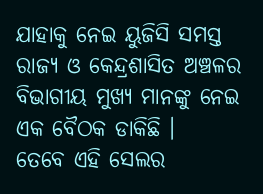ଯାହାକୁ ନେଇ ୟୁଜିସି ସମସ୍ତ ରାଜ୍ୟ ଓ କେନ୍ଦ୍ରଶାସିତ ଅଞ୍ଚଳର ବିଭାଗୀୟ ମୁଖ୍ୟ ମାନଙ୍କୁ ନେଇ ଏକ ବୈଠକ ଡାକିଛି ।
ତେବେ ଏହି ସେଲର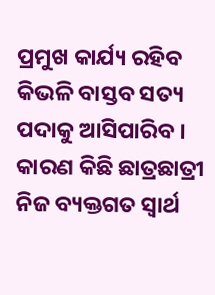ପ୍ରମୁଖ କାର୍ଯ୍ୟ ରହିବ କିଭଳି ବାସ୍ତବ ସତ୍ୟ ପଦାକୁ ଆସିପାରିବ । କାରଣ କିଛି ଛାତ୍ରଛାତ୍ରୀ ନିଜ ବ୍ୟକ୍ତଗତ ସ୍ୱାର୍ଥ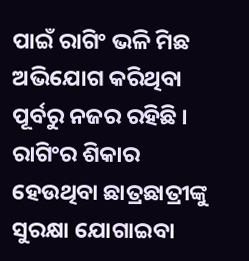ପାଇଁ ରାଗିଂ ଭଳି ମିଛ ଅଭିଯୋଗ କରିଥିବା ପୂର୍ବରୁ ନଜର ରହିଛି । ରାଗିଂର ଶିକାର ହେଉଥିବା ଛାତ୍ରଛାତ୍ରୀଙ୍କୁ ସୁରକ୍ଷା ଯୋଗାଇବା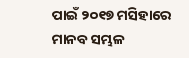ପାଇଁ ୨୦୧୭ ମସିହାରେ ମାନବ ସମ୍ଭଳ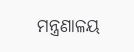ମନ୍ତ୍ରଣାଳୟ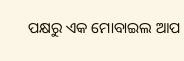ପକ୍ଷରୁ ଏକ ମୋବାଇଲ ଆପ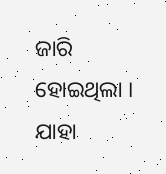ଜାରି ହୋଇଥିଲା । ଯାହା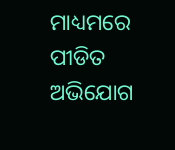ମାଧ୍ୟମରେ ପୀଡିତ ଅଭିଯୋଗ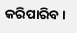କରିପାରିବ ।